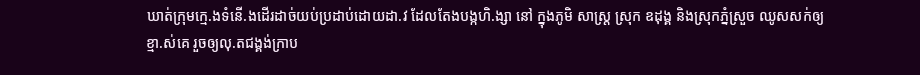ឃាត់ក្រុមក្មេ.ងទំនើ.ងដើរដាច់យប់ប្រដាប់ដោយដា.វ ដែលតែងបង្កហិ.ង្សា នៅ ក្នុងភូមិ សាស្ត្រ ស្រុក ឧដុង្គ និងស្រុកភ្នំស្រួច ឈូសសក់ឲ្យខ្មា.ស់គេ រួចឲ្យលុ.តជង្គង់ក្រាប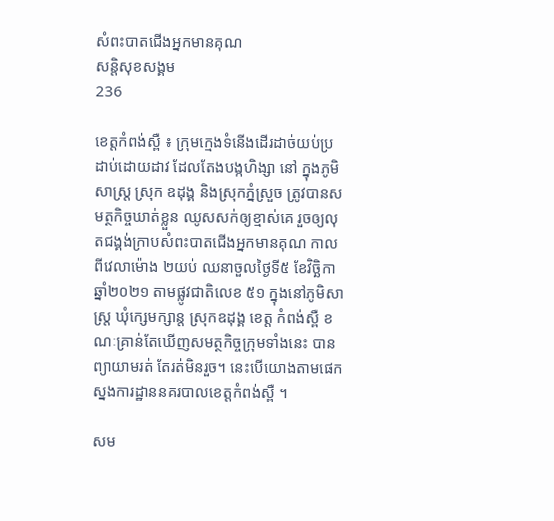សំពះបាតជើងអ្នកមានគុណ
សន្តិសុខសង្គម
236

ខេត្តកំពង់ស្ពឺ ៖ ក្រុមក្មេងទំនើងដើរដាច់យប់ប្រដាប់ដោយដាវ ដែលតែងបង្កហិង្សា នៅ ក្នុងភូមិ សាស្ត្រ ស្រុក ឧដុង្គ និងស្រុកភ្នំស្រួច ត្រូវបានសមត្ថកិច្ចឃាត់ខ្លួន ឈូសសក់ឲ្យខ្មាស់គេ រួចឲ្យលុតជង្គង់ក្រាបសំពះបាតជើងអ្នកមានគុណ កាលពីវេលាម៉ោង ២យប់ ឈនាចួលថ្ងៃទី៥ ខែវិច្ឆិកា ឆ្នាំ២០២១ តាមផ្លូវជាតិលេខ ៥១ ក្នុងនៅភូមិសាស្រ្ត ឃុំក្សេមក្សាន្ត ស្រុកឧដុង្គ ខេត្ត កំពង់ស្ពឺ ខណៈគ្រាន់តែឃើញសមត្ថកិច្ចក្រុមទាំងនេះ បានព្យាយាមរត់ តែរត់មិនរួច។ នេះបើយោងតាមផេក ស្នងការដ្ឋាននគរបាលខេត្តកំពង់ស្ពឺ ។

សម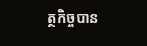ត្ថកិច្ចបាន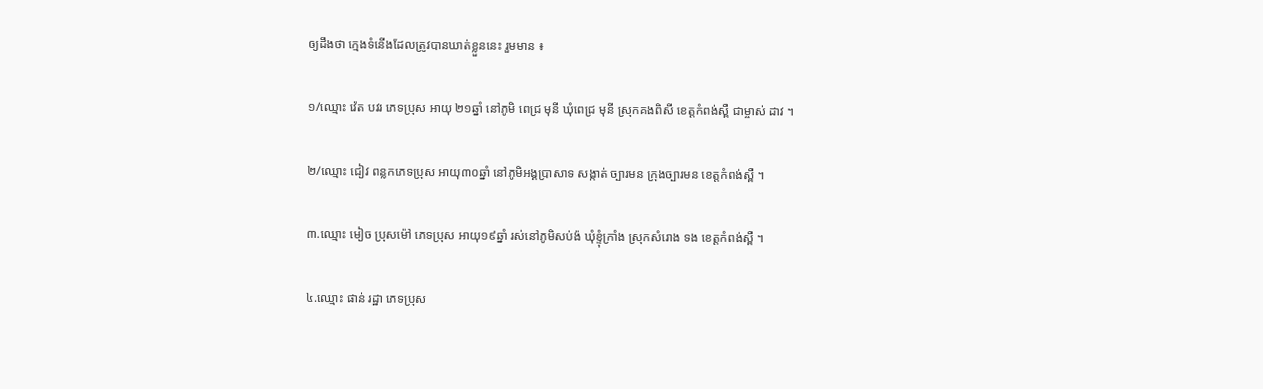ឲ្យដឹងថា ក្មេងទំនើងដែលត្រូវបានឃាត់ខ្លួននេះ រួមមាន ៖

១/ឈ្មោះ វ៉េត បវរ ភេទប្រុស អាយុ ២១ឆ្នាំ នៅភូមិ ពេជ្រ មុនី ឃុំពេជ្រ មុនី ស្រុកគងពិសី ខេត្តកំពង់ស្ពឺ ជាម្ចាស់ ដាវ ។

២/ឈ្មោះ ជៀវ ពន្លកភេទប្រុស អាយុ៣០ឆ្នាំ នៅភូមិអង្គប្រាសាទ សង្កាត់ ច្បារមន ក្រុងច្បារមន ខេត្តកំពង់ស្ពឺ ។

៣.ឈ្មោះ មៀច ប្រុសម៉ៅ ភេទប្រុស អាយុ១៩ឆ្នាំ រស់នៅភូមិសប់ង៉ ឃុំខ្ទុំក្រាំង ស្រុកសំរោង ទង ខេត្តកំពង់ស្ពឺ ។

៤.ឈ្មោះ ផាន់ រដ្ឋា ភេទប្រុស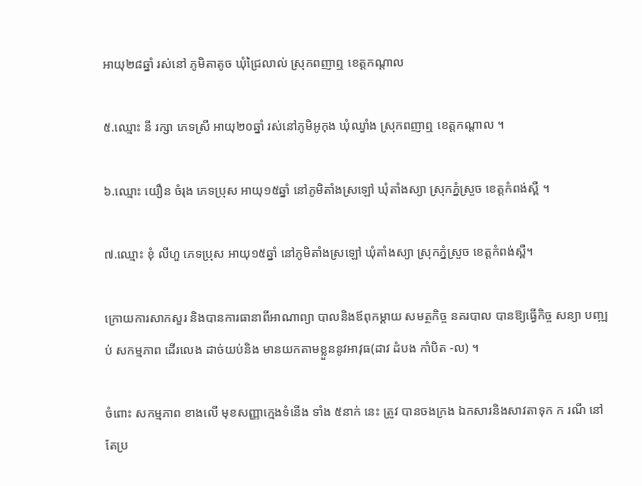អាយុ២៨ឆ្នាំ រស់នៅ ភូមិតាតូច ឃុំជ្រៃលាល់ ស្រុកពញាឮ ខេត្តកណ្តាល

៥.ឈ្មោះ នី រក្សា ភេទស្រី អាយុ២០ឆ្នាំ រស់នៅភូមិអូកុង ឃុំឈ្វាំង ស្រុកពញាឮ ខេត្តកណ្តាល ។

៦.ឈ្មោះ យឿន ចំរុង ភេទប្រុស អាយុ១៥ឆ្នាំ នៅភូមិតាំងស្រឡៅ ឃុំតាំងស្យា ស្រុកភ្នំស្រួច ខេត្តកំពង់ស្ពឺ ។

៧.ឈ្មោះ ខុំ លីហួ ភេទប្រុស អាយុ១៥ឆ្នាំ នៅភូមិតាំងស្រឡៅ ឃុំតាំងស្យា ស្រុកភ្នំស្រួច ខេត្តកំពង់ស្ពឺ។

ក្រោយការសាកសួរ និងបានការធានាពីអាណាព្យា បាលនិងឪពុកម្ដាយ សមត្ថកិច្ច នគរបាល បានឱ្យធ្វើកិច្ច សន្យា បញ្ឍប់ សកម្មភាព ដើរលេង ដាច់យប់និង មានយកតាមខ្លួននូវអាវុធ(ដាវ ដំបង កាំបិត -ល) ។

ចំពោះ សកម្មភាព ខាងលើ មុខសញ្ញាក្មេងទំនើង ទាំង ៥នាក់ នេះ ត្រូវ បានចងក្រង ឯកសារនិងសាវតាទុក ក រណី នៅតែប្រ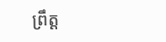ព្រឹត្ដ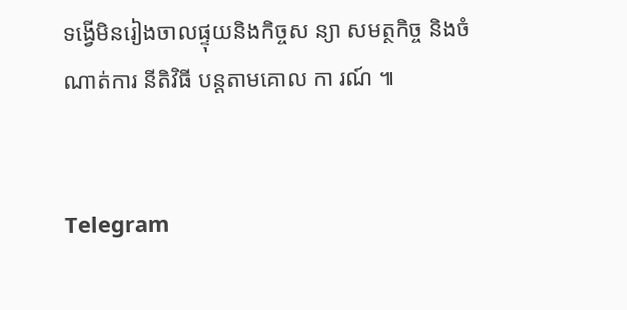ទង្វើមិនរៀងចាលផ្ទុយនិងកិច្ចស ន្យា សមត្ថកិច្ច និងចំណាត់ការ នីតិវិធី បន្ដតាមគោល កា រណ៍ ៕


Telegram